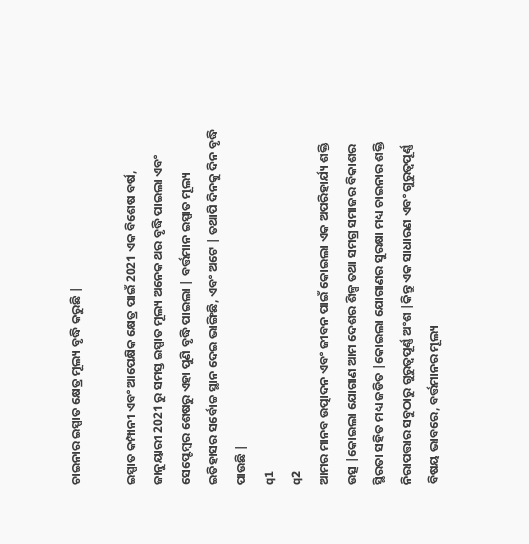ଚାଇନାର ଇସ୍ପାତ କ୍ଷେତ୍ର ମୂଲ୍ୟ ବୃଦ୍ଧି କରୁଛି |

ଇସ୍ପାତ କମ୍ପାନୀ ଏବଂ ଆପେକ୍ଷିକ କ୍ଷେତ୍ର ପାଇଁ 2021 ଏକ ବିଶେଷ ବର୍ଷ, ଜାନୁୟାରୀ 2021 ରୁ ସମସ୍ତ ଇସ୍ପାତ ମୂଲ୍ୟ ଅନେକ ଥର ବୃଦ୍ଧି ପାଇଲା ଏବଂ ସେପ୍ଟେମ୍ବର ଶେଷରୁ ଏହା ପୁଣି ବୃଦ୍ଧି ପାଇଲା | ବର୍ତ୍ତମାନ ଇସ୍ପାତ ମୂଲ୍ୟ ଇତିହାସର ସର୍ବୋଚ୍ଚ ସ୍ଥାନ ଦେଇ ଭାଙ୍ଗିଛି, ଏବଂ ଅଟେ | ତଥାପି ଦିନକୁ ଦିନ ବୃଦ୍ଧି ପାଉଛି |
q1
q2
ଆମର ମାନବ ଉତ୍ପାଦନ ଏବଂ ଜୀବନ ପାଇଁ କୋଇଲା ଏକ ଅପରିହାର୍ଯ୍ୟ ଶକ୍ତି ଉତ୍ସ |କୋଇଲା ଯୋଗାଣ ଆମ ଦେଶର ଶିଳ୍ପ ତଥା ସମଗ୍ର ସମାଜର ବିକାଶର ସ୍ଥିରତା ସହିତ ମଧ୍ୟ ଜଡିତ |କୋଇଲା ଯୋଗାଣର ସୁରକ୍ଷା ମଧ୍ୟ ଚାଇନାର ଶକ୍ତି ନିରାପତ୍ତାର ସବୁଠାରୁ ଗୁରୁତ୍ୱପୂର୍ଣ୍ଣ ଅଂଶ |କିନ୍ତୁ ଏକ ସାଧାରଣ ଏବଂ ଗୁରୁତ୍ୱପୂର୍ଣ୍ଣ ବିଷୟ ଭାବରେ, ବର୍ତ୍ତମାନର ମୂଲ୍ୟ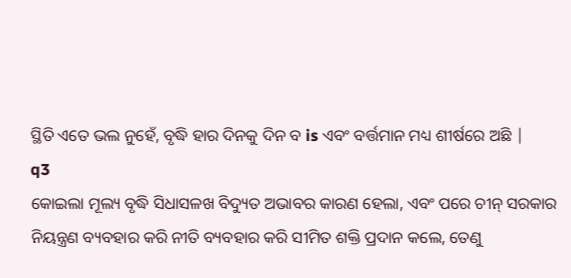ସ୍ଥିତି ଏତେ ଭଲ ନୁହେଁ, ବୃଦ୍ଧି ହାର ଦିନକୁ ଦିନ ବ is ଏବଂ ବର୍ତ୍ତମାନ ମଧ୍ୟ ଶୀର୍ଷରେ ଅଛି |
q3
କୋଇଲା ମୂଲ୍ୟ ବୃଦ୍ଧି ସିଧାସଳଖ ବିଦ୍ୟୁତ ଅଭାବର କାରଣ ହେଲା, ଏବଂ ପରେ ଚୀନ୍ ସରକାର ନିୟନ୍ତ୍ରଣ ବ୍ୟବହାର କରି ନୀତି ବ୍ୟବହାର କରି ସୀମିତ ଶକ୍ତି ପ୍ରଦାନ କଲେ, ତେଣୁ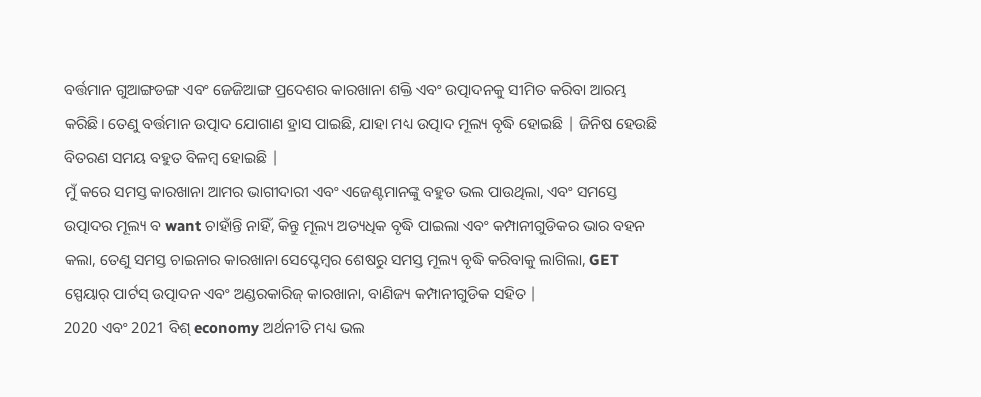ବର୍ତ୍ତମାନ ଗୁଆଙ୍ଗଡଙ୍ଗ ଏବଂ ଜେଜିଆଙ୍ଗ ପ୍ରଦେଶର କାରଖାନା ଶକ୍ତି ଏବଂ ଉତ୍ପାଦନକୁ ସୀମିତ କରିବା ଆରମ୍ଭ କରିଛି। ତେଣୁ ବର୍ତ୍ତମାନ ଉତ୍ପାଦ ଯୋଗାଣ ହ୍ରାସ ପାଇଛି, ଯାହା ମଧ୍ୟ ଉତ୍ପାଦ ମୂଲ୍ୟ ବୃଦ୍ଧି ହୋଇଛି | ଜିନିଷ ହେଉଛି ବିତରଣ ସମୟ ବହୁତ ବିଳମ୍ବ ହୋଇଛି |
ମୁଁ କରେ ସମସ୍ତ କାରଖାନା ଆମର ଭାଗୀଦାରୀ ଏବଂ ଏଜେଣ୍ଟମାନଙ୍କୁ ବହୁତ ଭଲ ପାଉଥିଲା, ଏବଂ ସମସ୍ତେ ଉତ୍ପାଦର ମୂଲ୍ୟ ବ want ଚାହାଁନ୍ତି ନାହିଁ, କିନ୍ତୁ ମୂଲ୍ୟ ଅତ୍ୟଧିକ ବୃଦ୍ଧି ପାଇଲା ଏବଂ କମ୍ପାନୀଗୁଡିକର ଭାର ବହନ କଲା, ତେଣୁ ସମସ୍ତ ଚାଇନାର କାରଖାନା ସେପ୍ଟେମ୍ବର ଶେଷରୁ ସମସ୍ତ ମୂଲ୍ୟ ବୃଦ୍ଧି କରିବାକୁ ଲାଗିଲା, GET ସ୍ପେୟାର୍ ପାର୍ଟସ୍ ଉତ୍ପାଦନ ଏବଂ ଅଣ୍ଡରକାରିଜ୍ କାରଖାନା, ବାଣିଜ୍ୟ କମ୍ପାନୀଗୁଡିକ ସହିତ |
2020 ଏବଂ 2021 ବିଶ୍ economy ଅର୍ଥନୀତି ମଧ୍ୟ ଭଲ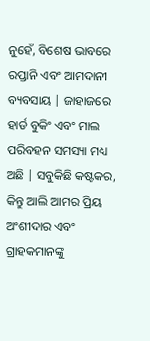ନୁହେଁ, ବିଶେଷ ଭାବରେ ରପ୍ତାନି ଏବଂ ଆମଦାନୀ ବ୍ୟବସାୟ | ଜାହାଜରେ ହାର୍ଡ ବୁକିଂ ଏବଂ ମାଲ ପରିବହନ ସମସ୍ୟା ମଧ୍ୟ ଅଛି | ସବୁକିଛି କଷ୍ଟକର, କିନ୍ତୁ ଆଲି ଆମର ପ୍ରିୟ ଅଂଶୀଦାର ଏବଂ ଗ୍ରାହକମାନଙ୍କୁ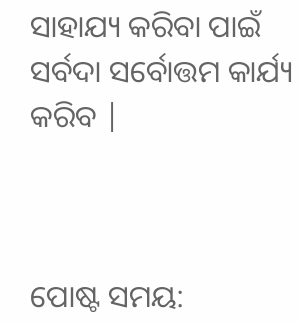ସାହାଯ୍ୟ କରିବା ପାଇଁ ସର୍ବଦା ସର୍ବୋତ୍ତମ କାର୍ଯ୍ୟ କରିବ |



ପୋଷ୍ଟ ସମୟ: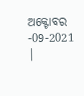ଅକ୍ଟୋବର -09-2021 |